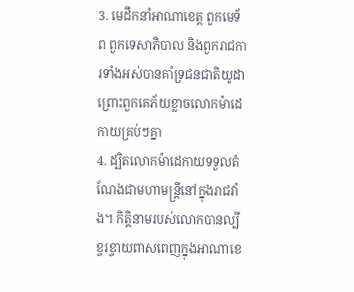3. មេដឹកនាំអាណាខេត្ត ពួកមេទ័ព ពួកទេសាភិបាល និងពួករាជការទាំងអស់បានគាំទ្រជនជាតិយូដា ព្រោះពួកគេភ័យខ្លាចលោកម៉ាដេកាយគ្រប់ៗគ្នា
4. ដ្បិតលោកម៉ាដេកាយទទួលតំណែងជាមហាមន្ត្រីនៅក្នុងរាជវាំង។ កិត្តិនាមរបស់លោកបានល្បីខ្ចរខ្ចាយពាសពេញក្នុងអាណាខេ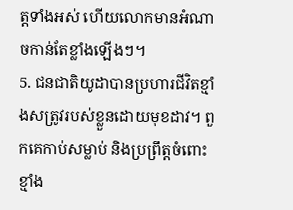ត្តទាំងអស់ ហើយលោកមានអំណាចកាន់តែខ្លាំងឡើងៗ។
5. ជនជាតិយូដាបានប្រហារជីវិតខ្មាំងសត្រូវរបស់ខ្លួនដោយមុខដាវ។ ពួកគេកាប់សម្លាប់ និងប្រព្រឹត្តចំពោះខ្មាំង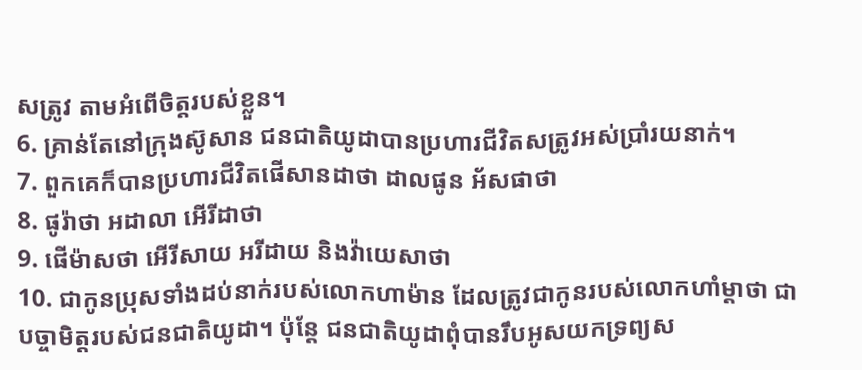សត្រូវ តាមអំពើចិត្តរបស់ខ្លួន។
6. គ្រាន់តែនៅក្រុងស៊ូសាន ជនជាតិយូដាបានប្រហារជីវិតសត្រូវអស់ប្រាំរយនាក់។
7. ពួកគេក៏បានប្រហារជីវិតផើសានដាថា ដាលផូន អ័សផាថា
8. ផូរ៉ាថា អដាលា អើរីដាថា
9. ផើម៉ាសថា អើរីសាយ អរីដាយ និងវ៉ាយេសាថា
10. ជាកូនប្រុសទាំងដប់នាក់របស់លោកហាម៉ាន ដែលត្រូវជាកូនរបស់លោកហាំម្ដាថា ជាបច្ចាមិត្តរបស់ជនជាតិយូដា។ ប៉ុន្តែ ជនជាតិយូដាពុំបានរឹបអូសយកទ្រព្យស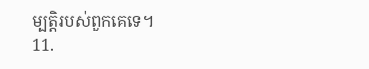ម្បត្តិរបស់ពួកគេទេ។
11.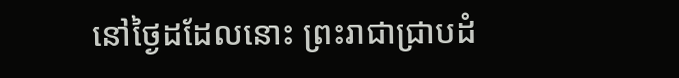នៅថ្ងៃដដែលនោះ ព្រះរាជាជ្រាបដំ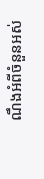ណឹងអំពីចំនួនអស់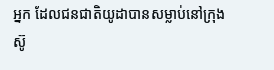អ្នក ដែលជនជាតិយូដាបានសម្លាប់នៅក្រុងស៊ូ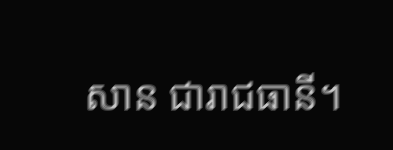សាន ជារាជធានី។